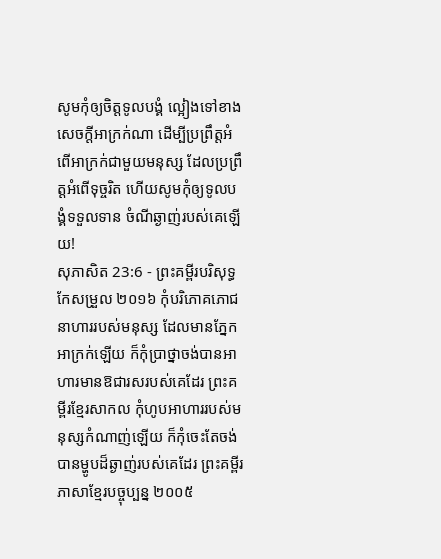សូមកុំឲ្យចិត្តទូលបង្គំ ល្អៀងទៅខាងសេចក្ដីអាក្រក់ណា ដើម្បីប្រព្រឹត្តអំពើអាក្រក់ជាមួយមនុស្ស ដែលប្រព្រឹត្តអំពើទុច្ចរិត ហើយសូមកុំឲ្យទូលបង្គំទទួលទាន ចំណីឆ្ងាញ់របស់គេឡើយ!
សុភាសិត 23:6 - ព្រះគម្ពីរបរិសុទ្ធកែសម្រួល ២០១៦ កុំបរិភោគភោជនាហាររបស់មនុស្ស ដែលមានភ្នែកអាក្រក់ឡើយ ក៏កុំប្រាថ្នាចង់បានអាហារមានឱជារសរបស់គេដែរ ព្រះគម្ពីរខ្មែរសាកល កុំហូបអាហាររបស់មនុស្សកំណាញ់ឡើយ ក៏កុំចេះតែចង់បានម្ហូបដ៏ឆ្ងាញ់របស់គេដែរ ព្រះគម្ពីរភាសាខ្មែរបច្ចុប្បន្ន ២០០៥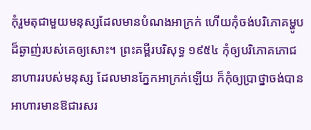កុំរួមតុជាមួយមនុស្សដែលមានបំណងអាក្រក់ ហើយកុំចង់បរិភោគម្ហូបដ៏ឆ្ងាញ់របស់គេឲ្យសោះ។ ព្រះគម្ពីរបរិសុទ្ធ ១៩៥៤ កុំឲ្យបរិភោគភោជនាហាររបស់មនុស្ស ដែលមានភ្នែកអាក្រក់ឡើយ ក៏កុំឲ្យប្រាថ្នាចង់បានអាហារមានឱជារសរ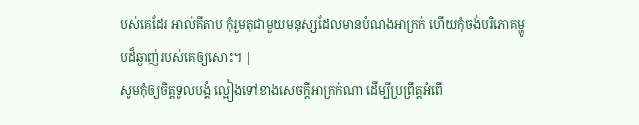បស់គេដែរ អាល់គីតាប កុំរួមតុជាមួយមនុស្សដែលមានបំណងអាក្រក់ ហើយកុំចង់បរិភោគម្ហូបដ៏ឆ្ងាញ់របស់គេឲ្យសោះ។ |
សូមកុំឲ្យចិត្តទូលបង្គំ ល្អៀងទៅខាងសេចក្ដីអាក្រក់ណា ដើម្បីប្រព្រឹត្តអំពើ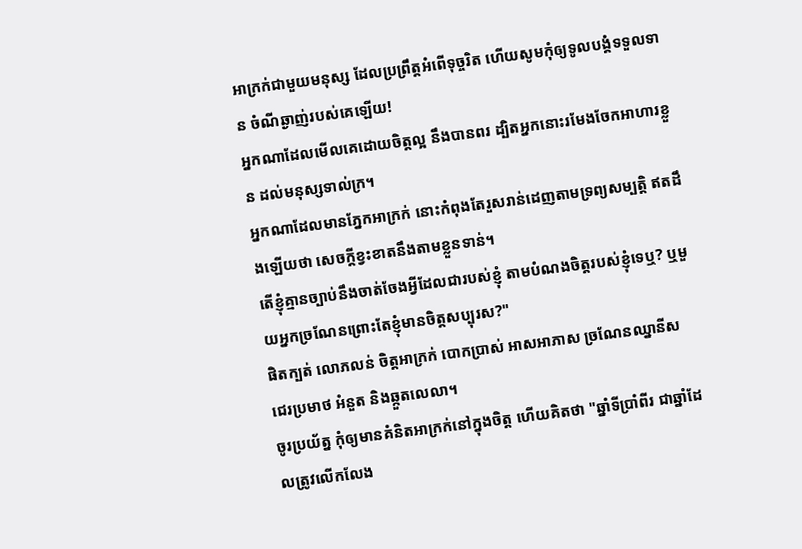អាក្រក់ជាមួយមនុស្ស ដែលប្រព្រឹត្តអំពើទុច្ចរិត ហើយសូមកុំឲ្យទូលបង្គំទទួលទាន ចំណីឆ្ងាញ់របស់គេឡើយ!
អ្នកណាដែលមើលគេដោយចិត្តល្អ នឹងបានពរ ដ្បិតអ្នកនោះរមែងចែកអាហារខ្លួន ដល់មនុស្សទាល់ក្រ។
អ្នកណាដែលមានភ្នែកអាក្រក់ នោះកំពុងតែរួសរាន់ដេញតាមទ្រព្យសម្បត្តិ ឥតដឹងឡើយថា សេចក្ដីខ្វះខាតនឹងតាមខ្លួនទាន់។
តើខ្ញុំគ្មានច្បាប់នឹងចាត់ចែងអ្វីដែលជារបស់ខ្ញុំ តាមបំណងចិត្តរបស់ខ្ញុំទេឬ? ឬមួយអ្នកច្រណែនព្រោះតែខ្ញុំមានចិត្តសប្បុរស?"
ផិតក្បត់ លោភលន់ ចិត្តអាក្រក់ បោកប្រាស់ អាសអាភាស ច្រណែនឈ្នានីស ជេរប្រមាថ អំនួត និងឆ្កួតលេលា។
ចូរប្រយ័ត្ន កុំឲ្យមានគំនិតអាក្រក់នៅក្នុងចិត្ត ហើយគិតថា "ឆ្នាំទីប្រាំពីរ ជាឆ្នាំដែលត្រូវលើកលែង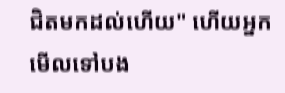ជិតមកដល់ហើយ" ហើយអ្នកមើលទៅបង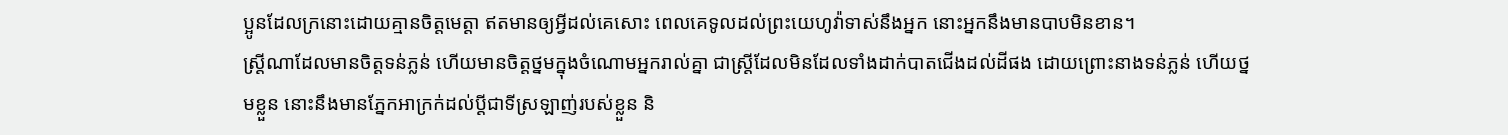ប្អូនដែលក្រនោះដោយគ្មានចិត្តមេត្ដា ឥតមានឲ្យអ្វីដល់គេសោះ ពេលគេទូលដល់ព្រះយេហូវ៉ាទាស់នឹងអ្នក នោះអ្នកនឹងមានបាបមិនខាន។
ស្ត្រីណាដែលមានចិត្តទន់ភ្លន់ ហើយមានចិត្តថ្នមក្នុងចំណោមអ្នករាល់គ្នា ជាស្ត្រីដែលមិនដែលទាំងដាក់បាតជើងដល់ដីផង ដោយព្រោះនាងទន់ភ្លន់ ហើយថ្នមខ្លួន នោះនឹងមានភ្នែកអាក្រក់ដល់ប្តីជាទីស្រឡាញ់របស់ខ្លួន និ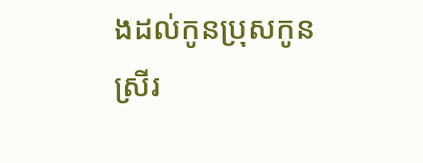ងដល់កូនប្រុសកូនស្រីរ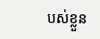បស់ខ្លួន